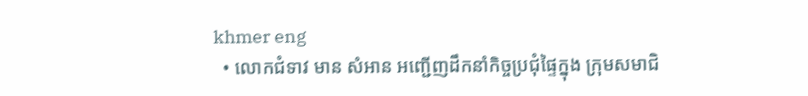khmer eng
  • លោកជំទាវ មាន សំអាន អញ្ជើញដឹកនាំកិច្ចប្រជុំផ្ទៃក្នុង ក្រុមសមាជិ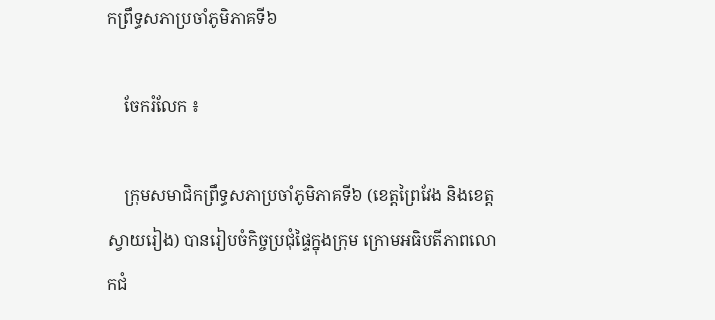កព្រឹទ្ធសភាប្រចាំភូមិភាគទី៦

    ចែករំលែក ៖

    ក្រុមសមាជិកព្រឹទ្ធសភាប្រចាំភូមិភាគទី៦ (ខេត្តព្រៃវែង និងខេត្តស្វាយរៀង) បានរៀបចំកិច្ចប្រជុំផ្ទៃក្នុងក្រុម ក្រោមអធិបតីភាពលោកជំ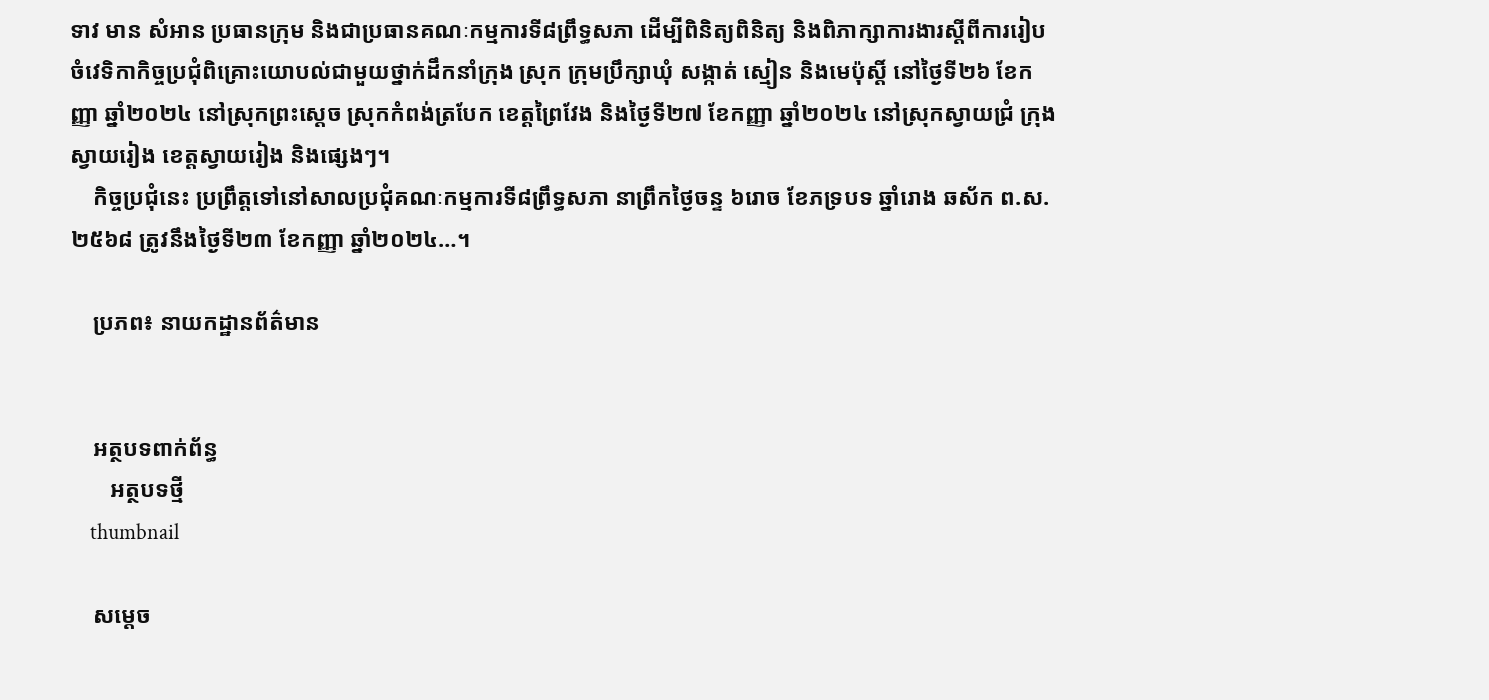ទាវ មាន សំអាន ប្រធានក្រុម និងជាប្រធានគណៈកម្មការទី៨ព្រឹទ្ធសភា ដើម្បីពិនិត្យពិនិត្យ និងពិភាក្សាការងារស្តីពីការរៀបចំវេទិកាកិច្ចប្រជុំពិគ្រោះយោបល់ជាមួយថ្នាក់ដឹកនាំក្រុង ស្រុក ក្រុមប្រឹក្សាឃុំ សង្កាត់ ស្មៀន និងមេប៉ុស្តិ៍ នៅថ្ងៃទី២៦ ខែកញ្ញា ឆ្នាំ២០២៤ នៅស្រុកព្រះស្តេច ស្រុកកំពង់ត្របែក ខេត្តព្រៃវែង និងថ្ងៃទី២៧ ខែកញ្ញា ឆ្នាំ២០២៤ នៅស្រុកស្វាយជ្រំ ក្រុងស្វាយរៀង ខេត្តស្វាយរៀង និងផ្សេងៗ។
    កិច្ចប្រជុំនេះ ប្រព្រឹត្តទៅនៅសាលប្រជុំគណៈកម្មការទី៨ព្រឹទ្ធសភា នាព្រឹកថ្ងៃចន្ទ ៦រោច ខែភទ្របទ ឆ្នាំរោង ឆស័ក ព.ស.២៥៦៨ ត្រូវនឹងថ្ងៃទី២៣ ខែកញ្ញា ឆ្នាំ២០២៤…។

    ប្រភព៖ នាយកដ្ឋានព័ត៌មាន


    អត្ថបទពាក់ព័ន្ធ
       អត្ថបទថ្មី
    thumbnail

    សម្តេច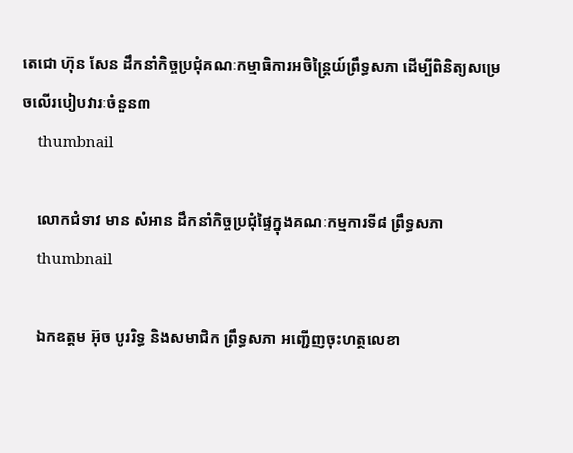តេជោ ហ៊ុន សែន ដឹកនាំកិច្ចប្រជុំគណៈកម្មាធិការអចិន្រ្តៃយ៍ព្រឹទ្ធសភា ដើម្បីពិនិត្យសម្រេចលើរបៀបវារៈចំនួន៣
    thumbnail

    លោកជំទាវ មាន សំអាន ដឹកនាំកិច្ចប្រជុំផ្ទៃក្នុងគណៈកម្មការទី៨ ព្រឹទ្ធសភា
    thumbnail

    ឯកឧត្តម អ៊ុច បូររិទ្ធ និងសមាជិក ព្រឹទ្ធសភា អញ្ជើញចុះហត្ថលេខា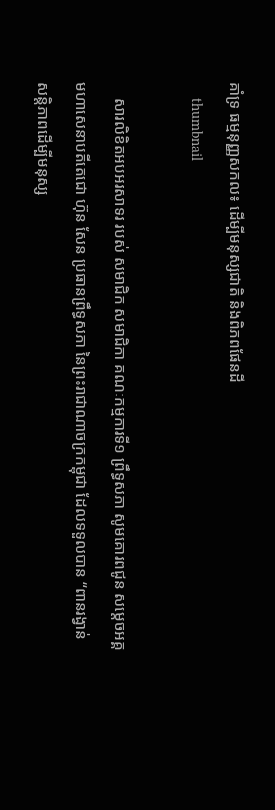គាំទ្រ ធម្មនុញ្ញសកល៖ ដើម្បីមនុស្សជាតិ និងពិភពផែនដី
    thumbnail

    សារលិខិតអបអរសាទរ របស់ សមាជិក សមាជិកា គណៈកម្មការទី១ ព្រឹទ្ធសភា សូមគោរពជូន សម្តេចអគ្គមហាសេនាបតីតេជោ ហ៊ុន សែន ប្រធានព្រឹទ្ធសភា នៃព្រះរាជាណាចក្រកម្ពុជា ដែលទទួលបាន “ពានរង្វាន់ សន្តិភាពដើម្បីមនុស្ស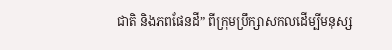ជាតិ និងភពផែនដី” ពីក្រុមប្រឹក្សាសកលដើម្បីមនុស្ស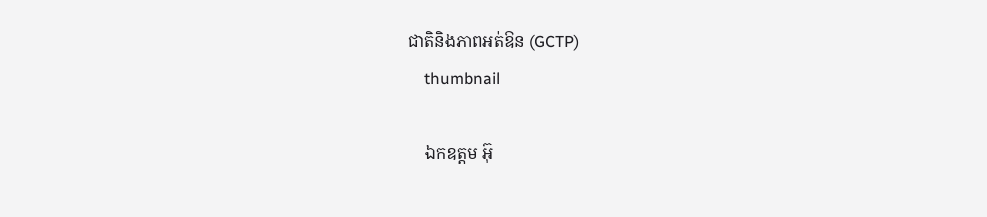ជាតិនិងភាពអត់ឱន (GCTP)
    thumbnail

    ឯកឧត្តម អ៊ុ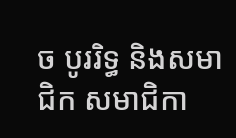ច បូររិទ្ធ និងសមាជិក សមាជិកា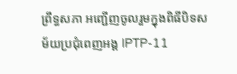ព្រឹទ្ធសភា អញ្ជើញចូលរួមក្នុងពិធីបិទសម័យប្រជុំពេញអង្គ IPTP-11